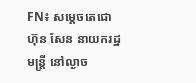FN៖ សម្តេចតេជោ ហ៊ុន សែន នាយករដ្ឋមន្រ្តី នៅល្ងាច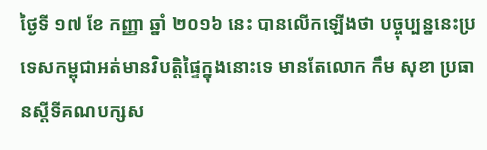ថ្ងៃទី ១៧ ខែ កញ្ញា ឆ្នាំ ២០១៦ នេះ បានលើកឡើងថា បច្ចុប្បន្ននេះប្រទេសកម្ពុជាអត់មានវិបត្តិផ្ទៃក្នុងនោះទេ មានតែលោក កឹម សុខា ប្រធានស្តីទីគណបក្សស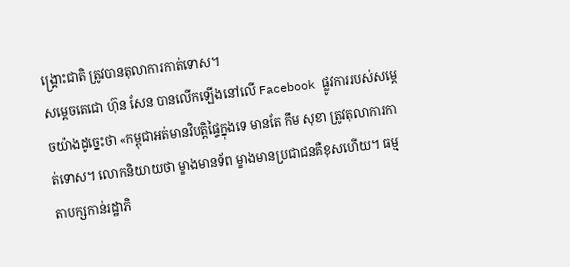ង្គ្រោះជាតិ ត្រូវបានតុលាការកាត់ទោស។
សម្តេចតេជោ ហ៊ុន សែន បានលើកឡើងនៅលើ Facebook ផ្លូវការរបស់សម្តេចយ៉ាងដូច្នេះថា «កម្ពុជាអត់មានវិបត្តិផ្ទៃក្នុងទេ មានតែ កឹម សុខា ត្រូវតុលាការកាត់ទោស។ លោកនិយាយថា ម្ខាងមានទ័ព ម្ខាងមានប្រជាជនគឺខុសហើយ។ ធម្មតាបក្សកាន់រដ្ឋាភិ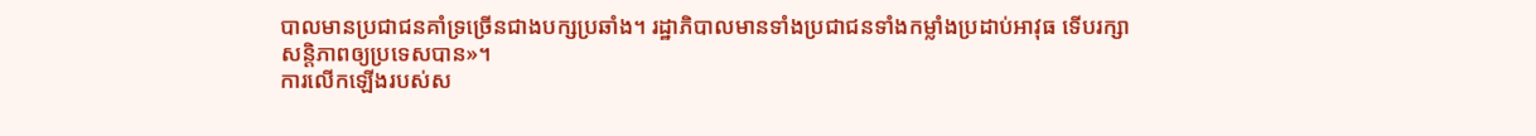បាលមានប្រជាជនគាំទ្រច្រើនជាងបក្សប្រឆាំង។ រដ្ឋាភិបាលមានទាំងប្រជាជនទាំងកម្លាំងប្រដាប់អាវុធ ទើបរក្សាសន្តិភាពឲ្យប្រទេសបាន»។
ការលើកឡើងរបស់ស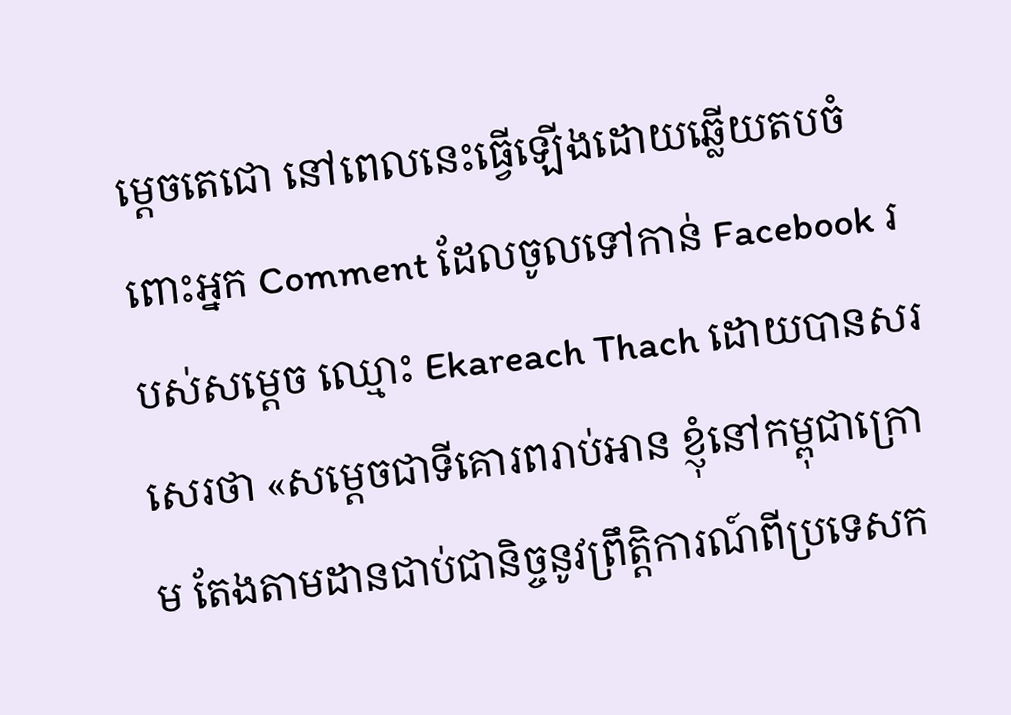ម្តេចតេជោ នៅពេលនេះធ្វើឡើងដោយឆ្លើយតបចំពោះអ្នក Comment ដែលចូលទៅកាន់ Facebook របស់សម្តេច ឈ្មោះ Ekareach Thach ដោយបានសរសេរថា «សម្តេចជាទីគោរពរាប់អាន ខ្ញុំនៅកម្ពុជាក្រោម តែងតាមដានជាប់ជានិច្ចនូវព្រឹត្តិការណ៍ពីប្រទេសក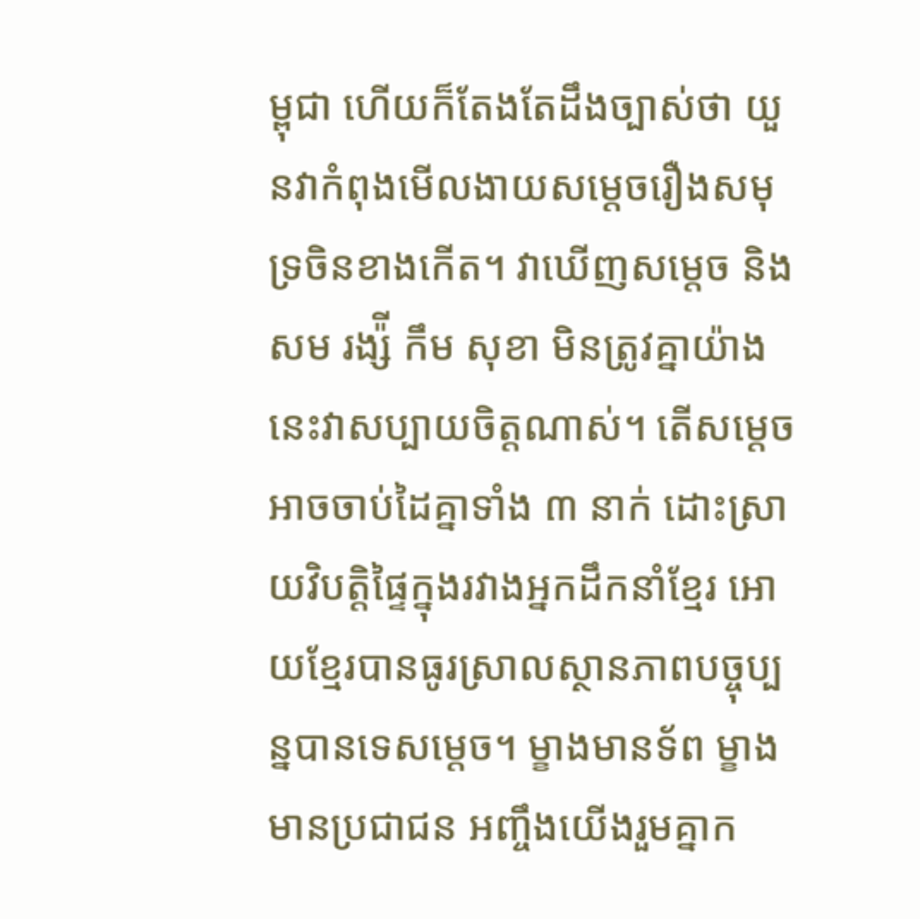ម្ពុជា ហើយក៏តែងតែដឹងច្បាស់ថា យួនវាកំពុងមើលងាយសម្តេចរឿងសមុទ្រចិនខាងកើត។ វាឃើញសម្តេច និង សម រង្ស៉ី កឹម សុខា មិនត្រូវគ្នាយ៉ាងនេះវាសប្បាយចិត្តណាស់។ តើសម្តេចអាចចាប់ដៃគ្នាទាំង ៣ នាក់ ដោះស្រាយវិបត្តិផ្ទៃក្នុងរវាងអ្នកដឹកនាំខ្មែរ អោយខ្មែរបានធូរស្រាលស្ថានភាពបច្ចុប្បន្នបានទេសម្តេច។ ម្ខាងមានទ័ព ម្ខាងមានប្រជាជន អញ្ចឹងយើងរួមគ្នាក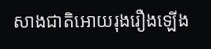សាងជាតិអោយរុងរឿងឡើង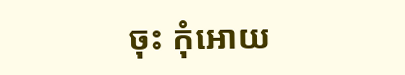ចុះ កុំអោយ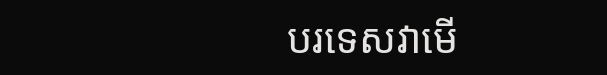បរទេសវាមើ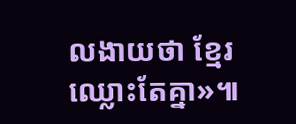លងាយថា ខ្មែរឈ្លោះតែគ្នា»៕